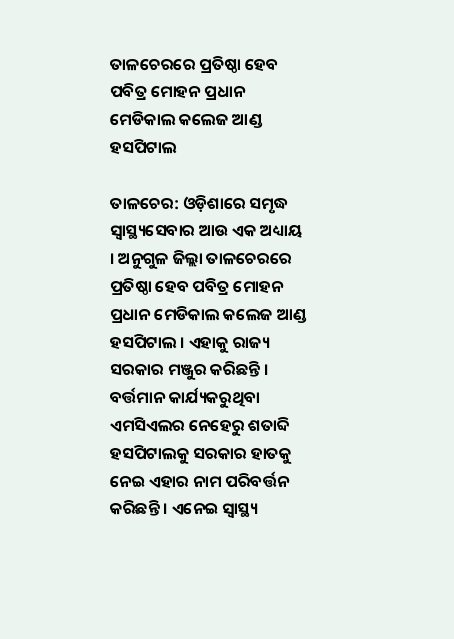ତାଳଚେରରେ ପ୍ରତିଷ୍ଠା ହେବ ପବିତ୍ର ମୋହନ ପ୍ରଧାନ ମେଡିକାଲ କଲେଜ ଆଣ୍ଡ ହସପିଟାଲ

ତାଳଚେର: ଓଡ଼ିଶାରେ ସମୃଦ୍ଧ ସ୍ବାସ୍ଥ୍ୟସେବାର ଆଉ ଏକ ଅଧ୍ୟାୟ । ଅନୁଗୁଳ ଜିଲ୍ଲା ତାଳଚେରରେ ପ୍ରତିଷ୍ଠା ହେବ ପବିତ୍ର ମୋହନ ପ୍ରଧାନ ମେଡିକାଲ କଲେଜ ଆଣ୍ଡ ହସପିଟାଲ । ଏହାକୁ ରାଜ୍ୟ ସରକାର ମଞ୍ଜୁର କରିଛନ୍ତି । ବର୍ତ୍ତମାନ କାର୍ଯ୍ୟକରୁଥିବା ଏମସିଏଲର ନେହେରୁ ଶତାବ୍ଦି ହସପିଟାଲକୁ ସରକାର ହାତକୁ ନେଇ ଏହାର ନାମ ପରିବର୍ତ୍ତନ କରିଛନ୍ତି । ଏନେଇ ସ୍ବାସ୍ଥ୍ୟ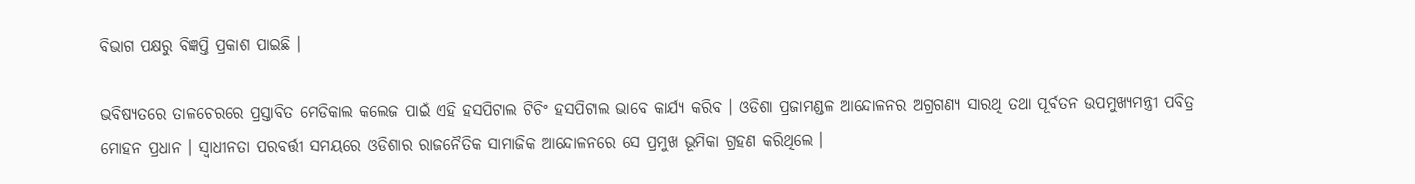ବିଭାଗ ପକ୍ଷରୁ ବିଜ୍ଞପ୍ତି ପ୍ରକାଶ ପାଇଛି ।

ଭବିଷ୍ୟତରେ ତାଳଚେରରେ ପ୍ରସ୍ତାବିତ ମେଡିକାଲ କଲେଜ ପାଇଁ ଏହି ହସପିଟାଲ ଟିଚିଂ ହସପିଟାଲ ଭାବେ କାର୍ଯ୍ୟ କରିବ । ଓଡିଶା ପ୍ରଜାମଣ୍ଡଳ ଆନ୍ଦୋଳନର ଅଗ୍ରଗଣ୍ୟ ସାରଥି ତଥା ପୂର୍ବତନ ଉପମୁଖ୍ୟମନ୍ତ୍ରୀ ପବିତ୍ର ମୋହନ ପ୍ରଧାନ । ସ୍ବାଧୀନତା ପରବର୍ତ୍ତୀ ସମୟରେ ଓଡିଶାର ରାଜନୈତିକ ସାମାଜିକ ଆନ୍ଦୋଳନରେ ସେ ପ୍ରମୁଖ ଭୂମିକା ଗ୍ରହଣ କରିଥିଲେ ।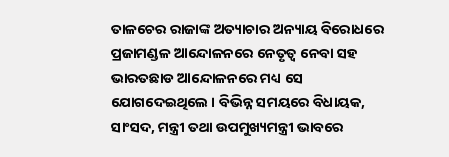ତାଳଚେର ରାଜାଙ୍କ ଅତ୍ୟାଚାର ଅନ୍ୟାୟ ବିରୋଧରେ ପ୍ରଜାମଣ୍ଡଳ ଆନ୍ଦୋଳନରେ ନେତୃତ୍ୱ ନେବା ସହ ଭାରତଛାଡ ଆନ୍ଦୋଳନରେ ମଧ୍ୟ ସେ ଯୋଗଦେଇଥିଲେ । ବିଭିନ୍ନ ସମୟରେ ବିଧାୟକ, ସାଂସଦ, ମନ୍ତ୍ରୀ ତଥା ଉପମୁଖ୍ୟମନ୍ତ୍ରୀ ଭାବରେ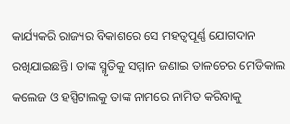କାର୍ଯ୍ୟକରି ରାଜ୍ୟର ବିକାଶରେ ସେ ମହତ୍ବପୂର୍ଣ୍ଣ ଯୋଗଦାନ ରଖିଯାଇଛନ୍ତି। ତାଙ୍କ ସ୍ମୃତିକୁ ସମ୍ମାନ ଜଣାଇ ତାଳଚେର ମେଡିକାଲ କଲେଜ ଓ ହସ୍ପିଟାଲକୁ ତାଙ୍କ ନାମରେ ନାମିତ କରିବାକୁ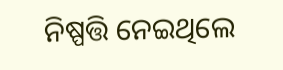ନିଷ୍ପତ୍ତି ନେଇଥିଲେ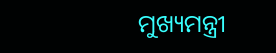ମୁଖ୍ୟମନ୍ତ୍ରୀ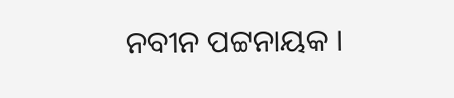ନବୀନ ପଟ୍ଟନାୟକ ।